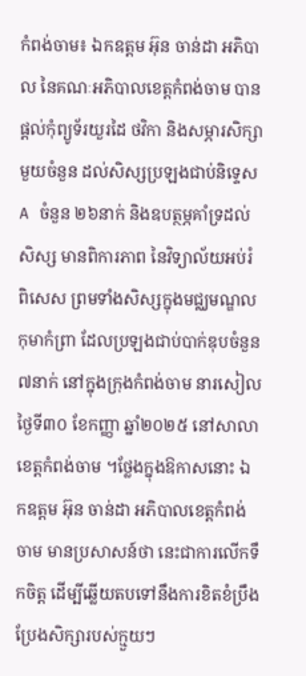កំពង់ចាម៖ ឯកឧត្តម អ៊ុន ចាន់ដា អភិបាល នៃគណៈអភិបាលខេត្តកំពង់ចាម បានផ្តល់កុំព្យូទ័រយួរដៃ ថវិកា និងសម្ភារសិក្សាមួយចំនួន ដល់សិស្សប្រឡងជាប់និទ្ទេសA ចំនួន ២៦នាក់ និងឧបត្ថម្ភគាំទ្រដល់សិស្ស មានពិការភាព នៃវិទ្យាល័យអប់រំពិសេស ព្រមទាំងសិស្សក្នុងមជ្ឈមណ្ឌលកុមាកំព្រា ដែលប្រឡងជាប់បាក់ឌុបចំនួន ៧នាក់ នៅក្នុងក្រុងកំពង់ចាម នារសៀលថ្ងៃទី៣០ ខែកញ្ញា ឆ្នាំ២០២៥ នៅសាលាខេត្តកំពង់ចាម ។ថ្លែងក្នុងឱកាសនោះ ឯកឧត្តម អ៊ុន ចាន់ដា អភិបាលខេត្តកំពង់ចាម មានប្រសាសន៍ថា នេះជាការលើកទឹកចិត្ត ដើម្បីឆ្លើយតបទៅនឹងការខិតខំប្រឹងប្រែងសិក្សារបស់ក្មួយៗ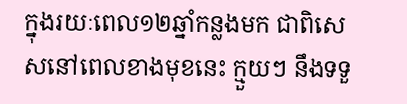ក្នុងរយៈពេល១២ឆ្នាំកន្លងមក ជាពិសេសនៅពេលខាងមុខនេះ ក្មួយៗ នឹងទទួ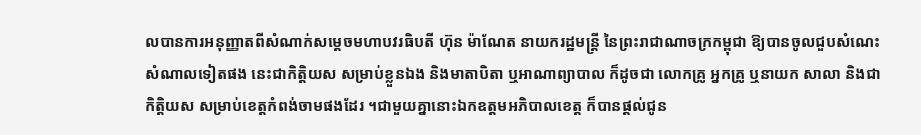លបានការអនុញ្ញាតពីសំណាក់សម្តេចមហាបវរធិបតី ហ៊ុន ម៉ាណែត នាយករដ្ឋមន្ត្រី នៃព្រះរាជាណាចក្រកម្ពុជា ឱ្យបានចូលជួបសំណេះសំណាលទៀតផង នេះជាកិត្តិយស សម្រាប់ខ្លួនឯង និងមាតាបិតា ឬអាណាព្យាបាល ក៏ដូចជា លោកគ្រូ អ្នកគ្រូ ឬនាយក សាលា និងជាកិត្តិយស សម្រាប់ខេត្តកំពង់ចាមផងដែរ ។ជាមួយគ្នានោះឯកឧត្តមអភិបាលខេត្ត ក៏បានផ្តល់ជូន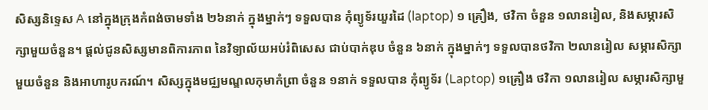សិស្សនិទ្ទេស A នៅក្នុងក្រុងកំពង់ចាមទាំង ២៦នាក់ ក្នុងម្នាក់ៗ ទទួលបាន កុំព្យូទ័រយួរដៃ (laptop) ១ គ្រឿង, ថវិកា ចំនួន ១លានរៀល, និងសម្ភារសិក្សាមួយចំនួន។ ផ្តល់ជូនសិស្សមានពិការភាព នៃវិទ្យាល័យអប់រំពិសេស ជាប់បាក់ឌុប ចំនួន ៦នាក់ ក្នុងម្នាក់ៗ ទទួលបានថវិកា ២លានរៀល សម្ភារសិក្សាមួយចំនួន និងអាហារូបករណ៍។ សិស្សក្នុងមជ្ឈមណ្ឌលកុមាកំព្រា ចំនួន ១នាក់ ទទួលបាន កុំព្យូទ័រ (Laptop) ១គ្រឿង ថវិកា ១លានរៀល សម្ភារសិក្សាមួ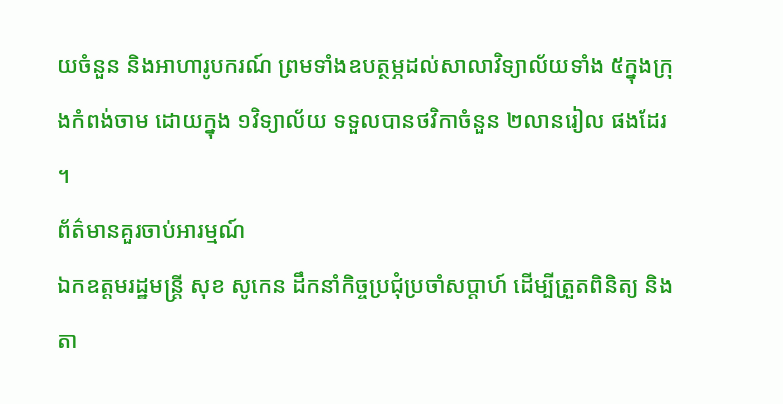យចំនួន និងអាហារូបករណ៍ ព្រមទាំងឧបត្ថម្ភដល់សាលាវិទ្យាល័យទាំង ៥ក្នុងក្រុងកំពង់ចាម ដោយក្នុង ១វិទ្យាល័យ ទទួលបានថវិកាចំនួន ២លានរៀល ផងដែរ ។
ព័ត៌មានគួរចាប់អារម្មណ៍
ឯកឧត្តមរដ្ឋមន្រ្តី សុខ សូកេន ដឹកនាំកិច្ចប្រជុំប្រចាំសប្ដាហ៍ ដើម្បីត្រួតពិនិត្យ និងតា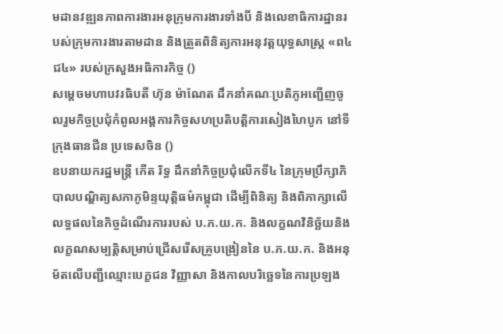មដានវឌ្ឍនភាពការងារអនុក្រុមការងារទាំងបី និងលេខាធិការដ្ឋានរបស់ក្រុមការងារតាមដាន និងត្រួតពិនិត្យការអនុវត្តយុទ្ធសាស្រ្ត «ព៤ជ៤» របស់ក្រសួងអធិការកិច្ច ()
សម្តេចមហាបវរធិបតី ហ៊ុន ម៉ាណែត ដឹកនាំគណៈប្រតិភូអញ្ជើញចូលរួមកិច្ចប្រជុំកំពូលអង្គការកិច្ចសហប្រតិបត្តិការសៀងហៃបូក នៅទីក្រុងធានជីន ប្រទេសចិន ()
ឧបនាយករដ្ឋមន្ត្រី កើត រិទ្ធ ដឹកនាំកិច្ចប្រជុំលើកទី៤ នៃក្រុមប្រឹក្សាភិបាលបណ្ឌិត្យសភាភូមិន្ទយុត្តិធម៌កម្ពុជា ដើម្បីពិនិត្យ និងពិភាក្សាលើលទ្ធផលនៃកិច្ចដំណើរការរបស់ ប.ភ.យ.ក. និងលក្ខណវិនិច្ឆ័យនិងលក្ខណសម្បត្តិសម្រាប់ជ្រើសរើសគ្រូបង្រៀននៃ ប.ភ.យ.ក. និងអនុម័តលើបញ្ជីឈ្មោះបេក្ខជន វិញ្ញាសា និងកាលបរិច្ឆេទនៃការប្រឡង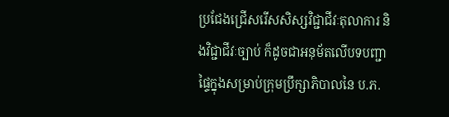ប្រជែងជ្រើសរើសសិស្សវិជ្ជាជីវៈតុលាការ និងវិជ្ជាជីវៈច្បាប់ ក៏ដូចជាអនុម័តលើបទបញ្ជាផ្ទៃក្នុងសម្រាប់ក្រុមប្រឹក្សាភិបាលនៃ ប.ភ.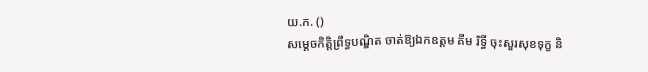យ.ក. ()
សម្តេចកិត្តិព្រឹទ្ធបណ្ឌិត ចាត់ឱ្យឯកឧត្តម គីម រិទ្ធី ចុះសួរសុខទុក្ខ និ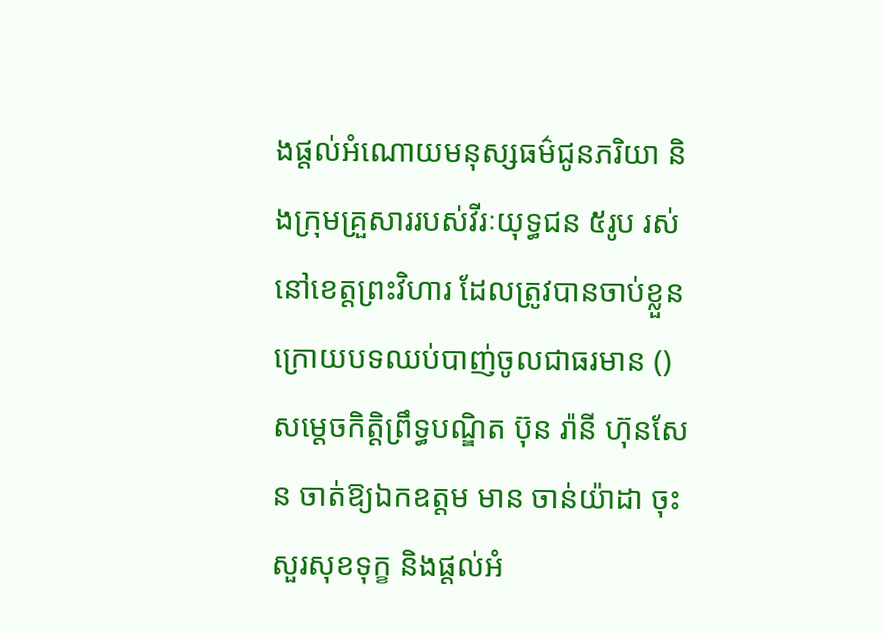ងផ្តល់អំណោយមនុស្សធម៌ជូនភរិយា និងក្រុមគ្រួសាររបស់វីរៈយុទ្ធជន ៥រូប រស់នៅខេត្តព្រះវិហារ ដែលត្រូវបានចាប់ខ្លួនក្រោយបទឈប់បាញ់ចូលជាធរមាន ()
សម្តេចកិត្តិព្រឹទ្ធបណ្ឌិត ប៊ុន រ៉ានី ហ៊ុនសែន ចាត់ឱ្យឯកឧត្តម មាន ចាន់យ៉ាដា ចុះសួរសុខទុក្ខ និងផ្តល់អំ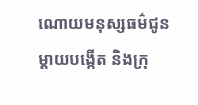ណោយមនុស្សធម៌ជូនម្តាយបង្កេីត និងក្រុ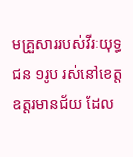មគ្រួសាររបស់វីរៈយុទ្ធជន ១រូប រស់នៅខេត្តឧត្តរមានជ័យ ដែល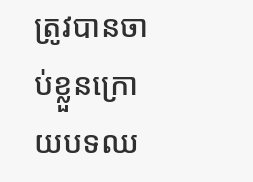ត្រូវបានចាប់ខ្លួនក្រោយបទឈ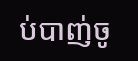ប់បាញ់ចូ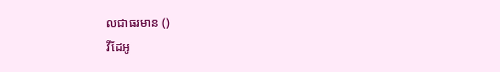លជាធរមាន ()
វីដែអូ